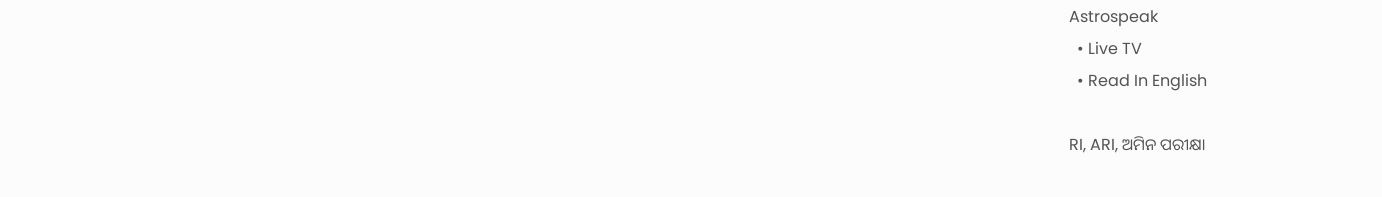Astrospeak
  • Live TV
  • Read In English

RI, ARI, ଅମିନ ପରୀକ୍ଷା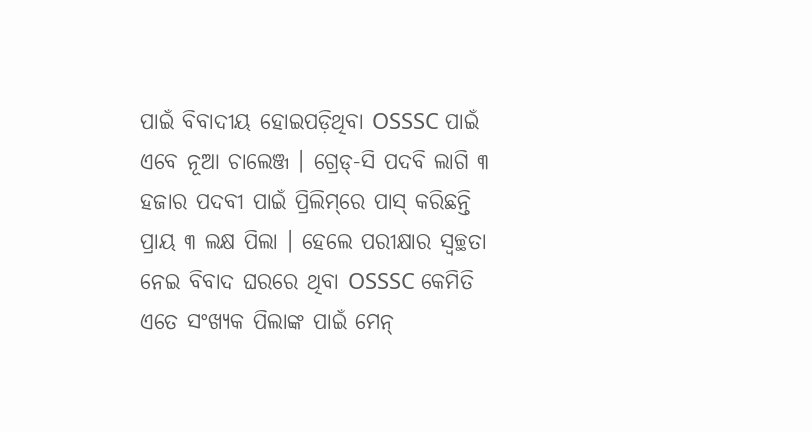ପାଇଁ ବିବାଦୀୟ ହୋଇପଡ଼ିଥିବା OSSSC ପାଇଁ ଏବେ ନୂଆ ଚାଲେଞ୍ଜ । ଗ୍ରେଡ୍-ସି ପଦବି ଲାଗି ୩ ହଜାର ପଦବୀ ପାଇଁ ପ୍ରିଲିମ୍‌ରେ ପାସ୍ କରିଛନ୍ତି ପ୍ରାୟ ୩ ଲକ୍ଷ ପିଲା । ହେଲେ ପରୀକ୍ଷାର ସ୍ବଚ୍ଛତା ନେଇ ବିବାଦ ଘରରେ ଥିବା OSSSC କେମିତି ଏତେ ସଂଖ୍ୟକ ପିଲାଙ୍କ ପାଇଁ ମେନ୍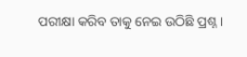ପରୀକ୍ଷା କରିବ ତାକୁ ନେଇ ଉଠିଛି ପ୍ରଶ୍ନ ।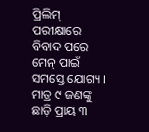ପ୍ରିଲିମ୍ ପରୀକ୍ଷାରେ ବିବାଦ ପରେ ମେନ୍ ପାଇଁ ସମସ୍ତେ ଯୋଗ୍ୟ । ମାତ୍ର ୯ ଜଣଙ୍କୁ ଛାଡ଼ି ପ୍ରାୟ ୩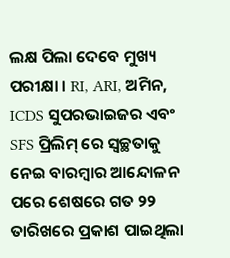ଲକ୍ଷ ପିଲା ଦେବେ ମୁଖ୍ୟ ପରୀକ୍ଷା । RI, ARI, ଅମିନ, ICDS ସୁପରଭାଇଜର ଏବଂ SFS ପ୍ରିଲିମ୍ ରେ ସ୍ବଚ୍ଛତାକୁ ନେଇ ବାରମ୍ବାର ଆନ୍ଦୋଳନ ପରେ ଶେଷରେ ଗତ ୨୨ ତାରିଖରେ ପ୍ରକାଶ ପାଇଥିଲା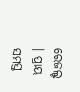ରେଜଲ୍ଟ । ପ୍ରାୟ ସମସ୍ତ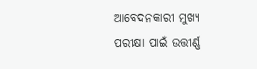ଆବେଦନକାରୀ ମୁଖ୍ୟ ପରୀକ୍ଷା ପାଇଁ ଉତ୍ତୀର୍ଣ୍ଣ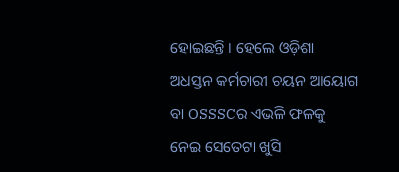ହୋଇଛନ୍ତି । ହେଲେ ଓଡ଼ିଶା ଅଧସ୍ତନ କର୍ମଚାରୀ ଚୟନ ଆୟୋଗ ବା OSSSCର ଏଭଳି ଫଳକୁ ନେଇ ସେତେଟା ଖୁସି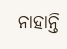ନାହାନ୍ତି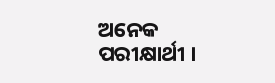ଅନେକ ପରୀକ୍ଷାର୍ଥୀ ।